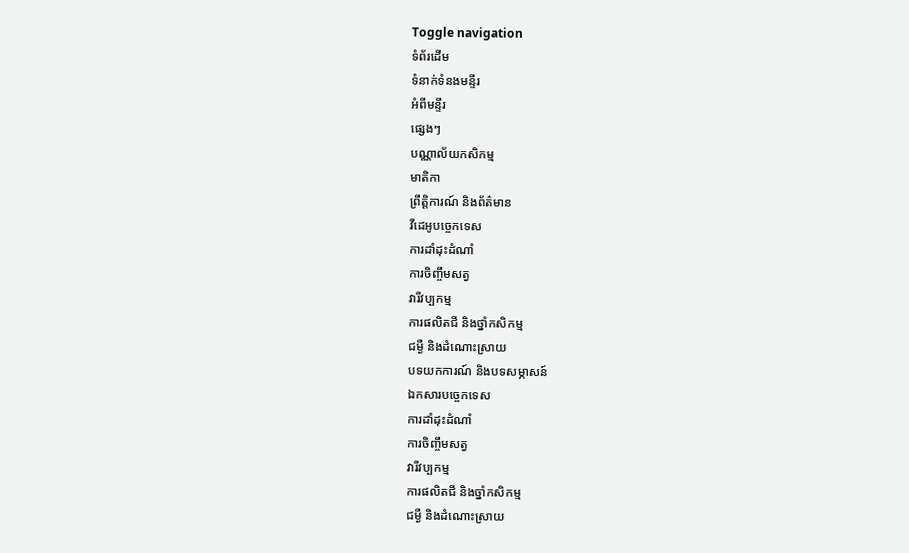Toggle navigation
ទំព័រដើម
ទំនាក់ទំនងមន្ទីរ
អំពីមន្ទីរ
ផ្សេងៗ
បណ្ណាល័យកសិកម្ម
មាតិកា
ព្រឹត្តិការណ៍ និងព័ត៌មាន
វីដេអូបច្ចេកទេស
ការដាំដុះដំណាំ
ការចិញ្ចឹមសត្វ
វារីវប្បកម្ម
ការផលិតជី និងថ្នាំកសិកម្ម
ជម្ងឺ និងដំណោះស្រាយ
បទយកការណ៍ និងបទសម្ភាសន៍
ឯកសារបច្ចេកទេស
ការដាំដុះដំណាំ
ការចិញ្ចឹមសត្វ
វារីវប្បកម្ម
ការផលិតជី និងច្នាំកសិកម្ម
ជម្ងឺ និងដំណោះស្រាយ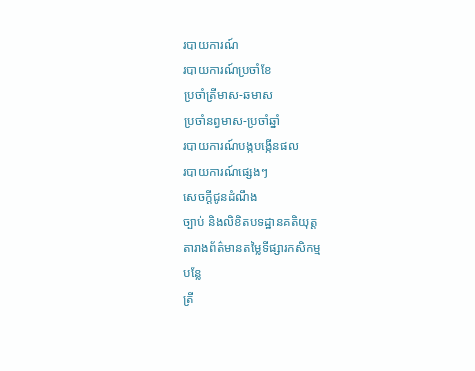របាយការណ៍
របាយការណ៍ប្រចាំខែ
ប្រចាំត្រីមាស-ឆមាស
ប្រចាំនព្វមាស-ប្រចាំឆ្នាំ
របាយការណ៍បង្កបង្កើនផល
របាយការណ៍ផ្សេងៗ
សេចក្តីជូនដំណឹង
ច្បាប់ និងលិខិតបទដ្ឋានគតិយុត្ត
តារាងព័ត៌មានតម្លៃទីផ្សារកសិកម្ម
បន្លែ
ត្រី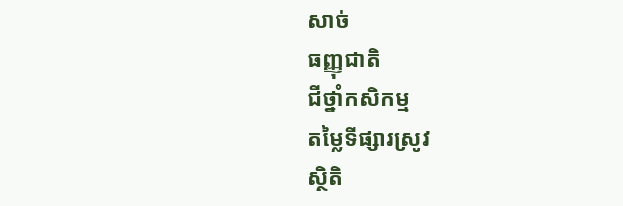សាច់
ធញ្ញុជាតិ
ជីថ្នាំកសិកម្ម
តម្លៃទីផ្សារស្រូវ
សិ្ថតិ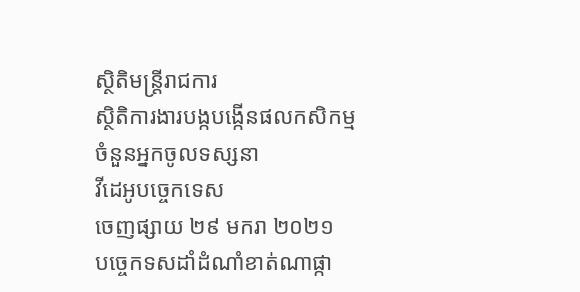សិ្ថតិមន្រ្តីរាជការ
សិ្ថតិការងារបង្កបង្កើនផលកសិកម្ម
ចំនួនអ្នកចូលទស្សនា
វីដេអូបច្ចេកទេស
ចេញផ្សាយ ២៩ មករា ២០២១
បច្ចេកទសដាំដំណាំខាត់ណាផ្កា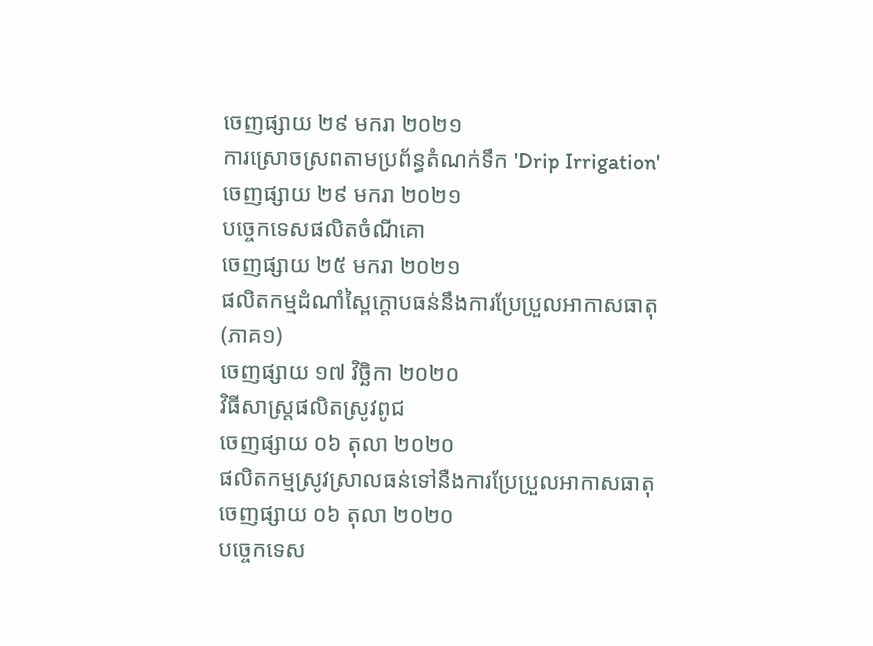ចេញផ្សាយ ២៩ មករា ២០២១
ការស្រោចស្រពតាមប្រព័ន្ធតំណក់ទឹក 'Drip Irrigation'
ចេញផ្សាយ ២៩ មករា ២០២១
បច្ចេកទេសផលិតចំណីគោ
ចេញផ្សាយ ២៥ មករា ២០២១
ផលិតកម្មដំណាំស្ពៃក្តោបធន់នឹងការប្រែប្រួលអាកាសធាតុ (ភាគ១)
ចេញផ្សាយ ១៧ វិច្ឆិកា ២០២០
វិធីសាស្រ្តផលិតស្រូវពូជ
ចេញផ្សាយ ០៦ តុលា ២០២០
ផលិតកម្មស្រូវស្រាលធន់ទៅនឺងការប្រែប្រួលអាកាសធាតុ
ចេញផ្សាយ ០៦ តុលា ២០២០
បច្ចេកទេស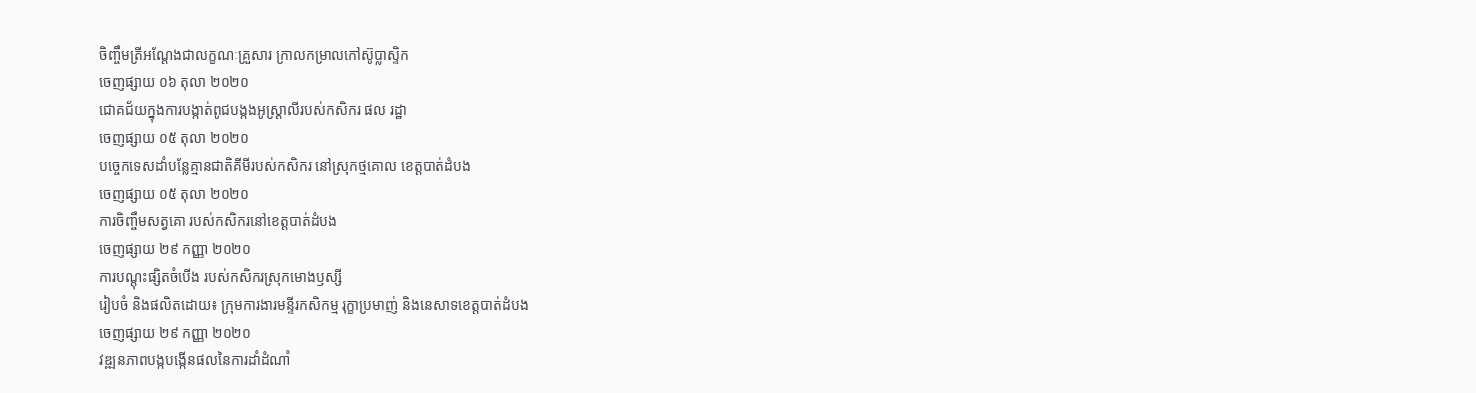ចិញ្ចឹមត្រីអណ្តែងជាលក្ខណៈគ្រួសារ ក្រាលកម្រាលកៅស៊ូប្លាស្ទិក
ចេញផ្សាយ ០៦ តុលា ២០២០
ជោគជ័យក្នុងការបង្កាត់ពូជបង្កងអូស្ត្រាលីរបស់កសិករ ផល រដ្ឋា
ចេញផ្សាយ ០៥ តុលា ២០២០
បច្ចេកទេសដាំបន្លែគ្មានជាតិគីមីរបស់កសិករ នៅស្រុកថ្មគោល ខេត្តបាត់ដំបង
ចេញផ្សាយ ០៥ តុលា ២០២០
ការចិញ្ចឹមសត្វគោ របស់កសិករនៅខេត្តបាត់ដំបង
ចេញផ្សាយ ២៩ កញ្ញា ២០២០
ការបណ្តុះផ្សិតចំបើង របស់កសិករស្រុកមោងឫស្សី
រៀបចំ និងផលិតដោយ៖ ក្រុមការងារមន្ទីរកសិកម្ម រុក្ខាប្រមាញ់ និងនេសាទខេត្តបាត់ដំបង
ចេញផ្សាយ ២៩ កញ្ញា ២០២០
វឌ្ឍនភាពបង្កបង្កើនផលនៃការដាំដំណាំ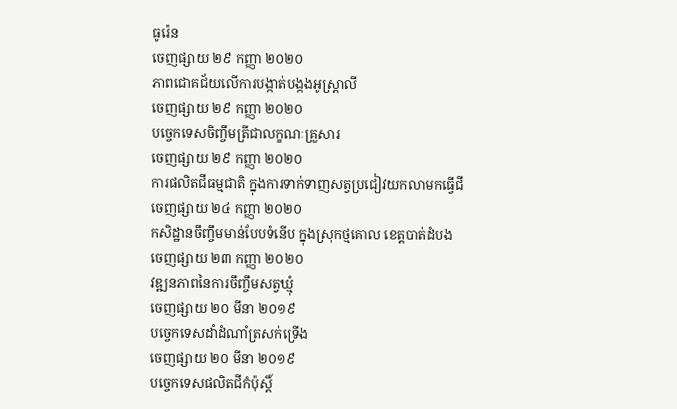ធូរ៉េន
ចេញផ្សាយ ២៩ កញ្ញា ២០២០
ភាពជោគជ័យលើការបង្កាត់បង្កងអូស្រ្តាលី
ចេញផ្សាយ ២៩ កញ្ញា ២០២០
បច្ចេកទេសចិញ្ចឹមត្រីជាលក្ខណៈគ្រួសារ
ចេញផ្សាយ ២៩ កញ្ញា ២០២០
ការផលិតជីធម្មជាតិ ក្នុងការទាក់ទាញសត្វប្រជៀវយកលាមកធ្វើជី
ចេញផ្សាយ ២៤ កញ្ញា ២០២០
កសិដ្ឋានចឹញ្ចឹមមាន់បែបទំនើប ក្នុងស្រុកថ្មគោល ខេត្តបាត់ដំបង
ចេញផ្សាយ ២៣ កញ្ញា ២០២០
វឌ្ឍនភាពនៃការចឹញ្ចឹមសត្វឃ្មុំ
ចេញផ្សាយ ២០ មីនា ២០១៩
បច្ចេកទេសដាំដំណាំត្រសក់ទ្រើង
ចេញផ្សាយ ២០ មីនា ២០១៩
បច្ចេកទេសផលិតជីកំប៉ុស្តិ៍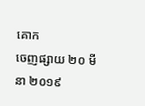គោក
ចេញផ្សាយ ២០ មីនា ២០១៩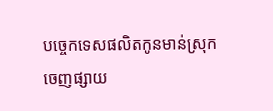បច្ចេកទេសផលិតកូនមាន់ស្រុក
ចេញផ្សាយ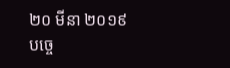២០ មីនា ២០១៩
បច្ចេ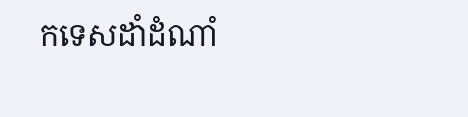កទេសដាំដំណាំ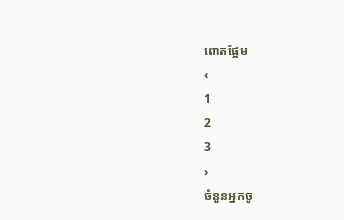ពោតផ្អែម
‹
1
2
3
›
ចំនួនអ្នកចូ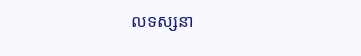លទស្សនា